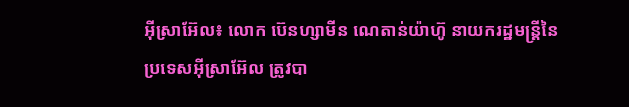អ៊ីស្រាអ៊ែល៖ លោក ប៊េនហ្សាមីន ណេតាន់យ៉ាហ៊ូ នាយករដ្ឋមន្ត្រីនៃប្រទេសអ៊ីស្រាអ៊ែល ត្រូវបា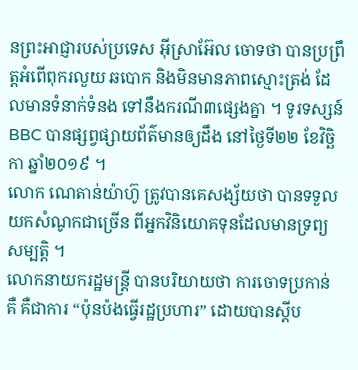នព្រះអាជ្ញារបស់ប្រទេស អ៊ីស្រាអ៊ែល ចោទថា បានប្រព្រឹត្តអំពើពុករលួយ ឆបោក និងមិនមានភាពស្មោះត្រង់ ដែលមានទំនាក់ទំនង ទៅនឹងករណី៣ផ្សេងគ្នា ។ ទូរទស្សន៍ BBC បានផ្សព្វផ្សាយព័ត៌មានឲ្យដឹង នៅថ្ងៃទី២២ ខែវិច្ឆិកា ឆ្នាំ២០១៩ ។
លោក ណេតាន់យ៉ាហ៊ូ ត្រូវបានគេសង្ស័យថា បានទទួលយកសំណូកជាច្រើន ពីអ្នកវិនិយោគទុនដែលមានទ្រព្យ សម្បត្តិ ។
លោកនាយករដ្ឋមន្ត្រី បានបរិយាយថា ការចោទប្រកាន់ គឺ គឺជាការ “ប៉ុនប៉ងធ្វើរដ្ឋប្រហារ” ដោយបានស្តីប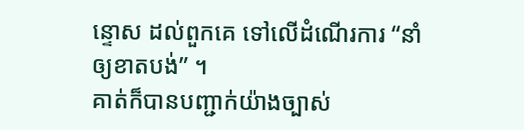ន្ទោស ដល់ពួកគេ ទៅលើដំណើរការ “នាំឲ្យខាតបង់” ។
គាត់ក៏បានបញ្ជាក់យ៉ាងច្បាស់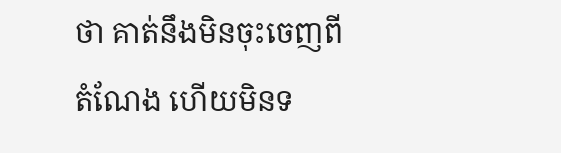ថា គាត់នឹងមិនចុះចេញពីតំណែង ហើយមិនទ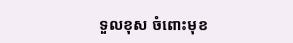ទួលខុស ចំពោះមុខ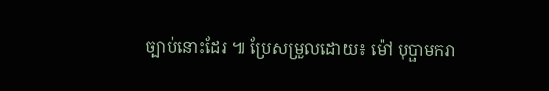ច្បាប់នោះដែរ ៕ ប្រែសម្រួលដោយ៖ ម៉ៅ បុប្ផាមករា